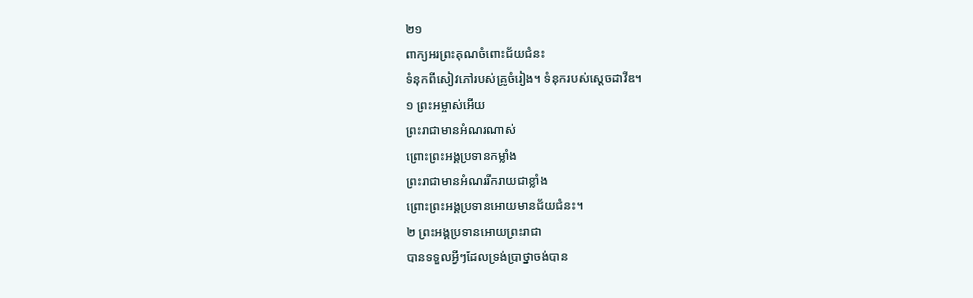២១
ពាក្យអរព្រះគុណចំពោះជ័យជំនះ
ទំនុកពីសៀវភៅរបស់គ្រូចំរៀង។ ទំនុករបស់ស្ដេចដាវីឌ។
១ ព្រះអម្ចាស់អើយ
ព្រះរាជាមានអំណរណាស់
ព្រោះព្រះអង្គប្រទានកម្លាំង
ព្រះរាជាមានអំណររីករាយជាខ្លាំង
ព្រោះព្រះអង្គប្រទានអោយមានជ័យជំនះ។
២ ព្រះអង្គប្រទានអោយព្រះរាជា
បានទទួលអ្វីៗដែលទ្រង់ប្រាថ្នាចង់បាន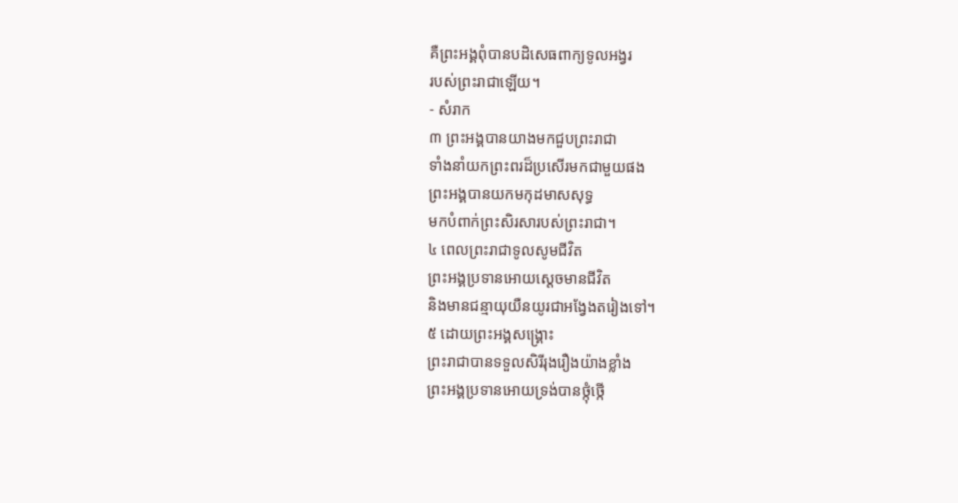គឺព្រះអង្គពុំបានបដិសេធពាក្យទូលអង្វរ
របស់ព្រះរាជាឡើយ។
- សំរាក
៣ ព្រះអង្គបានយាងមកជួបព្រះរាជា
ទាំងនាំយកព្រះពរដ៏ប្រសើរមកជាមួយផង
ព្រះអង្គបានយកមកុដមាសសុទ្ធ
មកបំពាក់ព្រះសិរសារបស់ព្រះរាជា។
៤ ពេលព្រះរាជាទូលសូមជីវិត
ព្រះអង្គប្រទានអោយស្ដេចមានជីវិត
និងមានជន្មាយុយឺនយូរជាអង្វែងតរៀងទៅ។
៥ ដោយព្រះអង្គសង្គ្រោះ
ព្រះរាជាបានទទួលសិរីរុងរឿងយ៉ាងខ្លាំង
ព្រះអង្គប្រទានអោយទ្រង់បានថ្កុំថ្កើ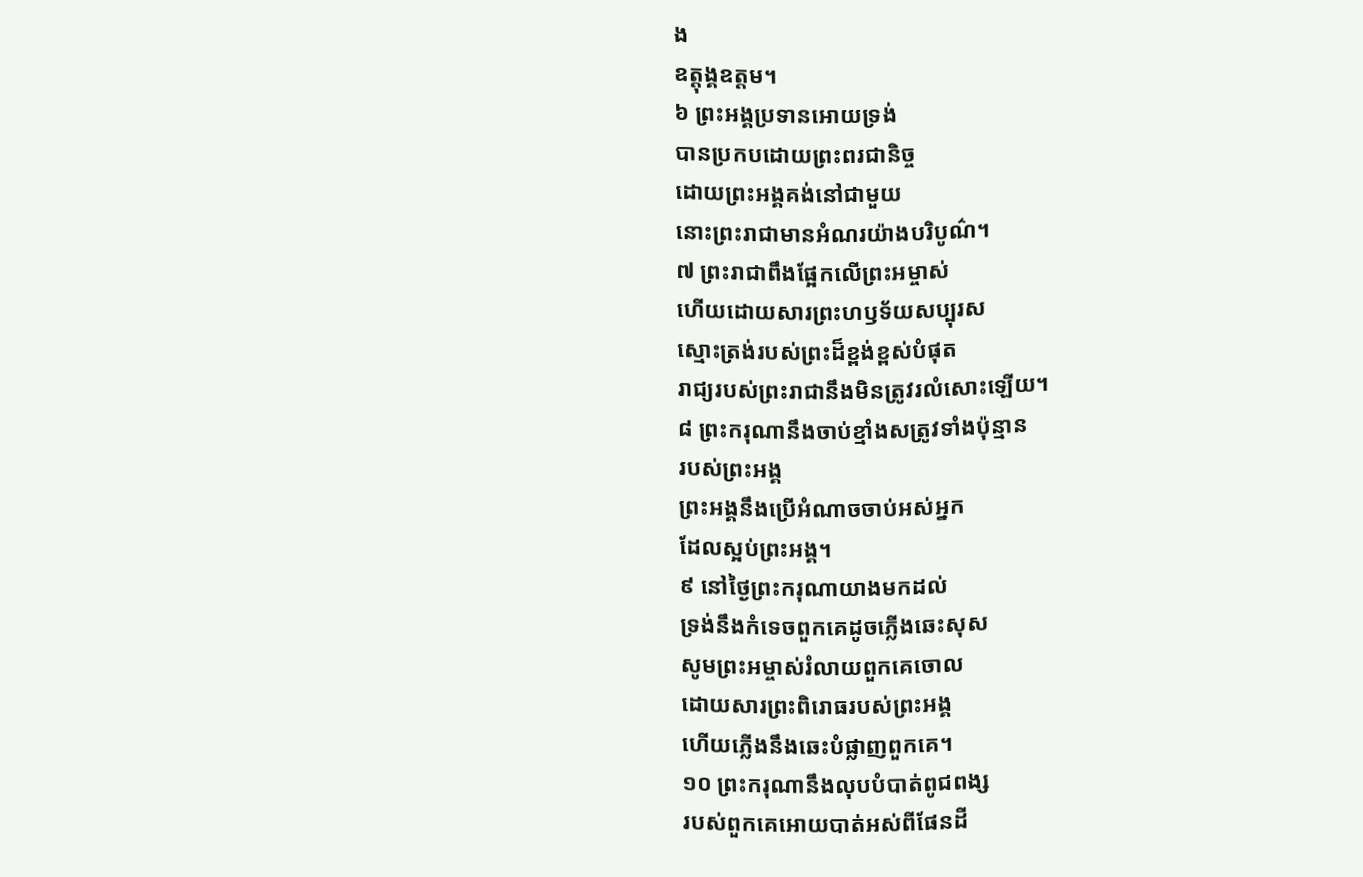ង
ឧត្ដុង្គឧត្ដម។
៦ ព្រះអង្គប្រទានអោយទ្រង់
បានប្រកបដោយព្រះពរជានិច្ច
ដោយព្រះអង្គគង់នៅជាមួយ
នោះព្រះរាជាមានអំណរយ៉ាងបរិបូណ៌។
៧ ព្រះរាជាពឹងផ្អែកលើព្រះអម្ចាស់
ហើយដោយសារព្រះហឫទ័យសប្បុរស
ស្មោះត្រង់របស់ព្រះដ៏ខ្ពង់ខ្ពស់បំផុត
រាជ្យរបស់ព្រះរាជានឹងមិនត្រូវរលំសោះឡើយ។
៨ ព្រះករុណានឹងចាប់ខ្មាំងសត្រូវទាំងប៉ុន្មាន
របស់ព្រះអង្គ
ព្រះអង្គនឹងប្រើអំណាចចាប់អស់អ្នក
ដែលស្អប់ព្រះអង្គ។
៩ នៅថ្ងៃព្រះករុណាយាងមកដល់
ទ្រង់នឹងកំទេចពួកគេដូចភ្លើងឆេះសុស
សូមព្រះអម្ចាស់រំលាយពួកគេចោល
ដោយសារព្រះពិរោធរបស់ព្រះអង្គ
ហើយភ្លើងនឹងឆេះបំផ្លាញពួកគេ។
១០ ព្រះករុណានឹងលុបបំបាត់ពូជពង្ស
របស់ពួកគេអោយបាត់អស់ពីផែនដី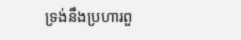ទ្រង់នឹងប្រហារពួ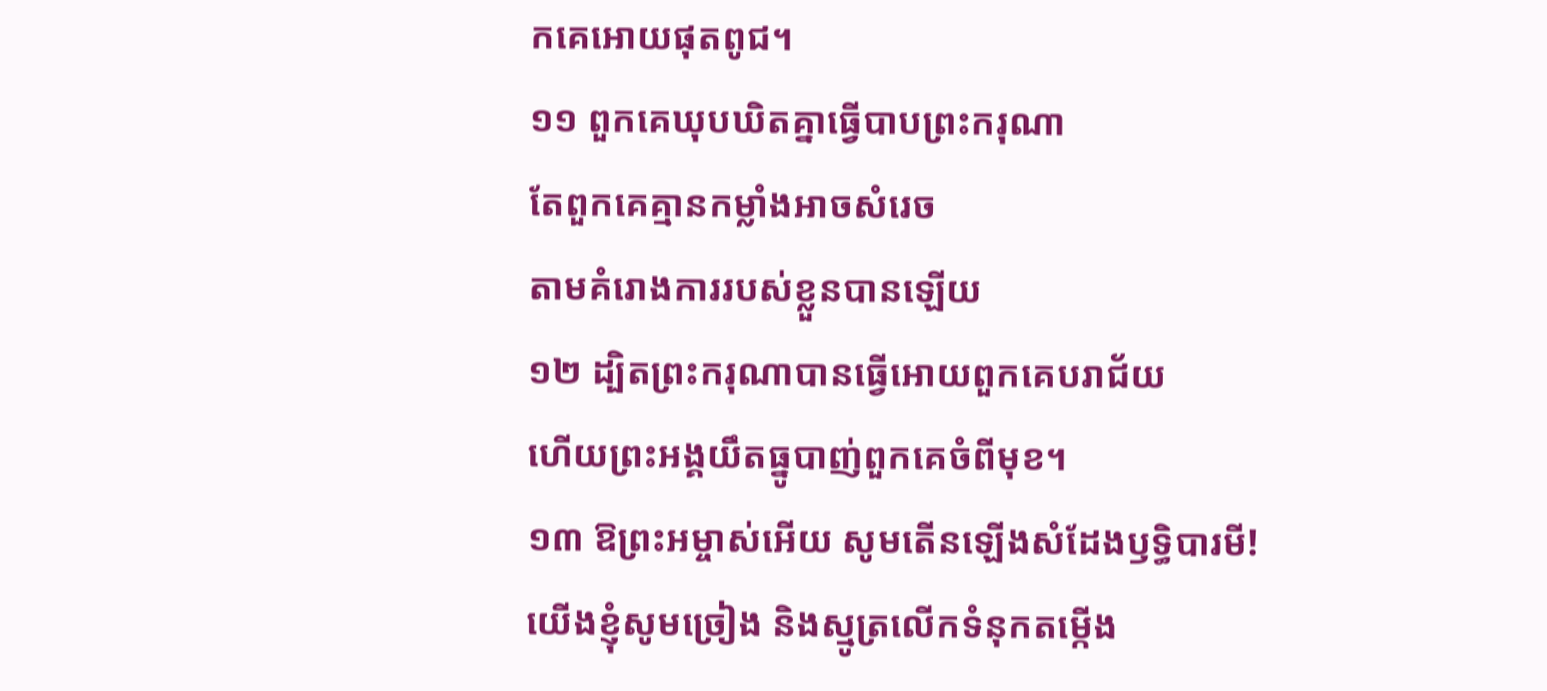កគេអោយផុតពូជ។
១១ ពួកគេឃុបឃិតគ្នាធ្វើបាបព្រះករុណា
តែពួកគេគ្មានកម្លាំងអាចសំរេច
តាមគំរោងការរបស់ខ្លួនបានឡើយ
១២ ដ្បិតព្រះករុណាបានធ្វើអោយពួកគេបរាជ័យ
ហើយព្រះអង្គយឹតធ្នូបាញ់ពួកគេចំពីមុខ។
១៣ ឱព្រះអម្ចាស់អើយ សូមតើនឡើងសំដែងឫទ្ធិបារមី!
យើងខ្ញុំសូមច្រៀង និងស្មូត្រលើកទំនុកតម្កើង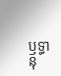ឫទ្ធានុ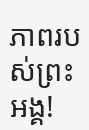ភាពរបស់ព្រះអង្គ!